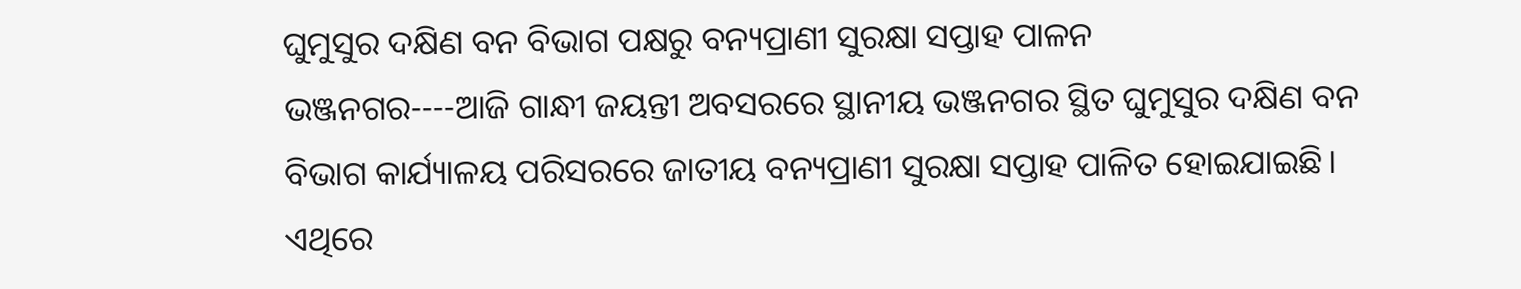ଘୁମୁସୁର ଦକ୍ଷିଣ ବନ ବିଭାଗ ପକ୍ଷରୁ ବନ୍ୟପ୍ରାଣୀ ସୁରକ୍ଷା ସପ୍ତାହ ପାଳନ
ଭଞ୍ଜନଗର----ଆଜି ଗାନ୍ଧୀ ଜୟନ୍ତୀ ଅବସରରେ ସ୍ଥାନୀୟ ଭଞ୍ଜନଗର ସ୍ଥିତ ଘୁମୁସୁର ଦକ୍ଷିଣ ବନ ବିଭାଗ କାର୍ଯ୍ୟାଳୟ ପରିସରରେ ଜାତୀୟ ବନ୍ୟପ୍ରାଣୀ ସୁରକ୍ଷା ସପ୍ତାହ ପାଳିତ ହୋଇଯାଇଛି। ଏଥିରେ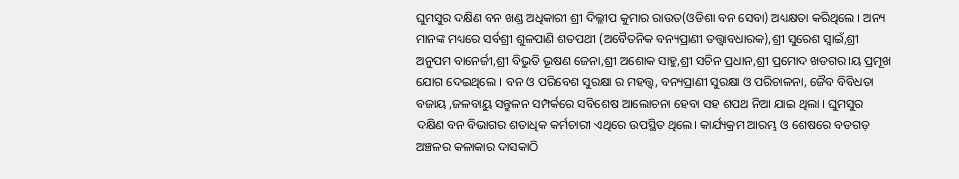ଘୁମସୁର ଦକ୍ଷିଣ ବନ ଖଣ୍ଡ ଅଧିକାରୀ ଶ୍ରୀ ଦିଲ୍ଳୀପ କୁମାର ରାଉତ(ଓଡିଶା ବନ ସେବା) ଅଧ୍ୟକ୍ଷତା କରିଥିଲେ । ଅନ୍ୟ ମାନଙ୍କ ମଧ୍ୟରେ ସର୍ବଶ୍ରୀ ଶୁଳପାଣି ଶତପଥୀ (ଅବୈତନିକ ବନ୍ୟପ୍ରାଣୀ ତତ୍ତ୍ଵାବଧାରକ),ଶ୍ରୀ ସୁରେଶ ସ୍ୱାଇଁ,ଶ୍ରୀ ଅନୁପମ ବାନେର୍ଜୀ,ଶ୍ରୀ ବିଭୁତି ଭୂଷଣ ଜେନା,ଶ୍ରୀ ଅଶୋକ ସାହୁ,ଶ୍ରୀ ସଚିନ ପ୍ରଧାନ,ଶ୍ରୀ ପ୍ରମୋଦ ଖଡଗର।ୟ ପ୍ରମୂଖ ଯୋଗ ଦେଇଥିଲେ । ବନ ଓ ପରିବେଶ ସୁରକ୍ଷା ର ମହତ୍ତ୍ୱ, ବନ୍ୟପ୍ରାଣୀ ସୁରକ୍ଷା ଓ ପରିଚାଳନା, ଜୈବ ବିବିଧତା ବଜାୟ ,ଜଳବାୟୁ ସନ୍ତୁଳନ ସମ୍ପର୍କରେ ସବିଶେଷ ଆଲୋଚନା ହେବା ସହ ଶପଥ ନିଆ ଯାଇ ଥିଲା । ଘୁମସୁର ଦକ୍ଷିଣ ବନ ବିଭାଗର ଶତାଧିକ କର୍ମଚାରୀ ଏଥିରେ ଉପସ୍ଥିତ ଥିଲେ। କାର୍ଯ୍ୟକ୍ରମ ଆରମ୍ଭ ଓ ଶେଷରେ ବଡଗଡ଼ ଅଞ୍ଚଳର କଳାକାର ଦାସକାଠି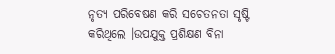ନୃତ୍ୟ ପରିବେଷଣ କରି ସଚେତନତା ସୃଷ୍ଟି କରିଥିଲେ ।ଉପଯୁକ୍ତ ପ୍ରଶିକ୍ଷଣ ବିନା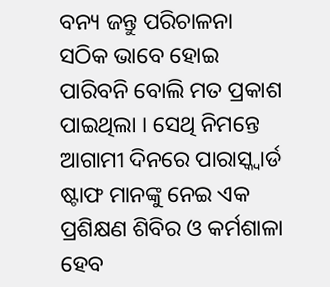ବନ୍ୟ ଜନ୍ତୁ ପରିଚାଳନା ସଠିକ ଭାବେ ହୋଇ ପାରିବନି ବୋଲି ମତ ପ୍ରକାଶ ପାଇଥିଲା । ସେଥି ନିମନ୍ତେ ଆଗାମୀ ଦିନରେ ପାରାସ୍କ୍ୱାର୍ଡ ଷ୍ଟାଫ ମାନଙ୍କୁ ନେଇ ଏକ ପ୍ରଶିକ୍ଷଣ ଶିବିର ଓ କର୍ମଶାଳା ହେବ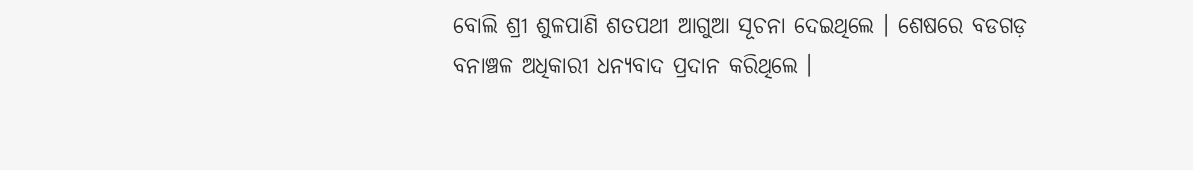ବୋଲି ଶ୍ରୀ ଶୁଳପାଣି ଶତପଥୀ ଆଗୁଆ ସୂଚନା ଦେଇଥିଲେ । ଶେଷରେ ବଡଗଡ଼ ବନାଞ୍ଚଳ ଅଧିକାରୀ ଧନ୍ୟବାଦ ପ୍ରଦାନ କରିଥିଲେ ।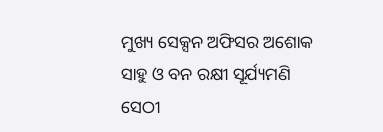ମୁଖ୍ୟ ସେକ୍ସନ ଅଫିସର ଅଶୋକ ସାହୁ ଓ ବନ ରକ୍ଷୀ ସୂର୍ଯ୍ୟମଣି ସେଠୀ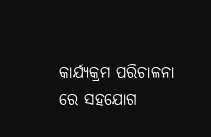କାର୍ଯ୍ୟକ୍ରମ ପରିଚାଳନା ରେ ସହଯୋଗ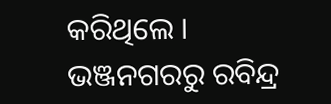କରିଥିଲେ ।
ଭଞ୍ଜନଗରରୁ ରବିନ୍ଦ୍ର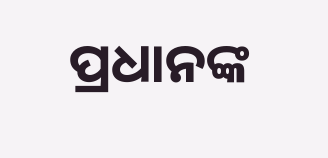ପ୍ରଧାନଙ୍କ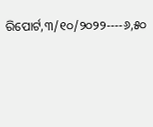ରିପୋର୍ଟ,୩/୧୦/୨୦୨୨----୬,୫୦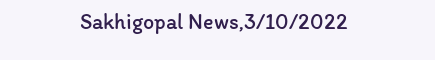Sakhigopal News,3/10/2022